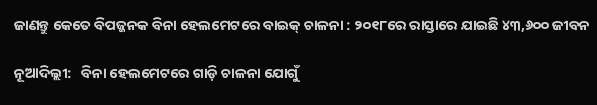ଜାଣନ୍ତୁ କେତେ ବିପଜ୍ଜନକ ବିନା ହେଲମେଟରେ ବାଇକ୍ ଚାଳନା : ୨୦୧୮ରେ ରାସ୍ତାରେ ଯାଇଛି ୪୩,୬୦୦ ଜୀବନ

ନୂଆଦିଲ୍ଲୀ:   ବିନା ହେଲମେଟରେ ଗାଡ଼ି ଚାଳନା ଯୋଗୁଁ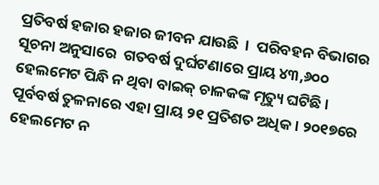ପ୍ରତିବର୍ଷ ହଜାର ହଜାର ଜୀବନ ଯାଉଛି  ।  ପରିବହନ ବିଭାଗର ସୂଚନା ଅନୁସାରେ  ଗତବର୍ଷ ଦୁର୍ଘଟଣାରେ ପ୍ରାୟ ୪୩,୬୦୦  ହେଲମେଟ ପିନ୍ଧି ନ ଥିବା ବାଇକ୍ ଚାଳକଙ୍କ ମୃତ୍ୟୁ ଘଟିଛି । ପୂର୍ବବର୍ଷ ତୁଳନାରେ ଏହା ପ୍ରାୟ ୨୧ ପ୍ରତିଶତ ଅଧିକ । ୨୦୧୭ରେ ହେଲମେଟ ନ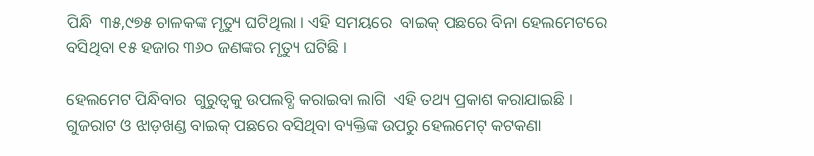ପିନ୍ଧି  ୩୫,୯୭୫ ଚାଳକଙ୍କ ମୃତ୍ୟୁ ଘଟିଥିଲା । ଏହି ସମୟରେ  ବାଇକ୍ ପଛରେ ବିନା ହେଲମେଟରେ ବସିଥିବା ୧୫ ହଜାର ୩୬୦ ଜଣଙ୍କର ମୃତ୍ୟୁ ଘଟିଛି ।

ହେଲମେଟ ପିନ୍ଧିବାର  ଗୁରୁତ୍ୱକୁ ଉପଲବ୍ଧି କରାଇବା ଲାଗି  ଏହି ତଥ୍ୟ ପ୍ରକାଶ କରାଯାଇଛି । ଗୁଜରାଟ ଓ ଝାଡ଼ଖଣ୍ଡ ବାଇକ୍ ପଛରେ ବସିଥିବା ବ୍ୟକ୍ତିଙ୍କ ଉପରୁ ହେଲମେଟ୍ କଟକଣା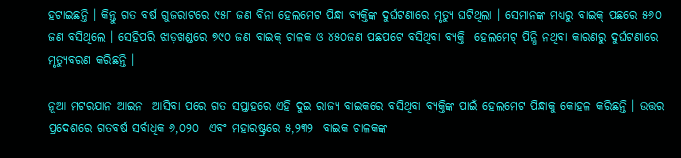ହଟାଇଛନ୍ତି । କିନ୍ତୁ ଗତ ବର୍ଷ ଗୁଜରାଟରେ ୯୫୮ ଜଣ ବିନା ହେଲମେଟ ପିନ୍ଧା ବ୍ୟକ୍ତିଙ୍କ ଦୁର୍ଘଟଣାରେ ମୃତ୍ୟୁ ଘଟିଥିଲା । ସେମାନଙ୍କ ମଧ୍ୟରୁ ବାଇକ୍ ପଛରେ ୫୬୦ ଜଣ ବସିଥିଲେ । ସେହିପରି ଝାଡ଼ଖଣ୍ଡରେ ୭୯୦ ଜଣ ବାଇକ୍ ଚାଳକ ଓ ୪୫୦ଜଣ ପଛପଟେ ବସିଥିବା ବ୍ୟକ୍ତି  ହେଲମେଟ୍ ପିନ୍ଧି ନଥିବା କାରଣରୁ ଦୁର୍ଘଟଣାରେ ମୃତ୍ୟୁବରଣ କରିଛନ୍ତି ।

ନୂଆ ମଟରଯାନ ଆଇନ  ଆସିବା ପରେ ଗତ ସପ୍ତାହରେ ଏହି ଦୁଇ ରାଜ୍ୟ ବାଇକରେ ବସିଥିବା ବ୍ୟକ୍ତିଙ୍କ ପାଇଁ ହେଲମେଟ ପିନ୍ଧାକୁ କୋହଳ କରିଛନ୍ତି । ଉତ୍ତର ପ୍ରଦେଶରେ ଗତବର୍ଷ ସର୍ବାଧିକ ୬,୦୨୦  ଏବଂ ମହାରଷ୍ଟ୍ରରେ ୫,୨୩୨  ବାଇକ ଚାଳକଙ୍କ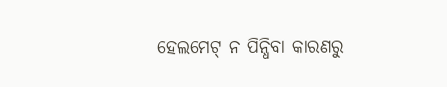ହେଲମେଟ୍ ନ ପିନ୍ଧିବା କାରଣରୁ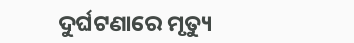ଦୁର୍ଘଟଣାରେ ମୃତ୍ୟୁ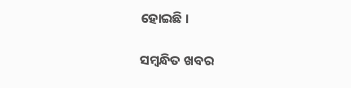ହୋଇଛି।

ସମ୍ବନ୍ଧିତ ଖବର